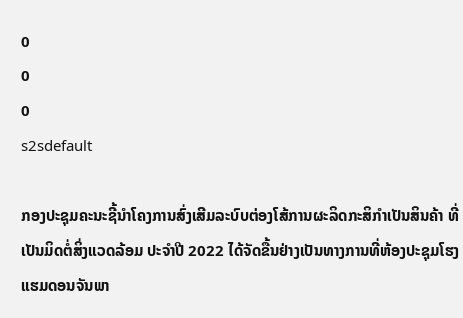0
0
0
s2sdefault

ກອງປະຊຸມຄະນະຊີ້ນຳໂຄງການສົ່ງເສີມລະບົບຕ່ອງໂສ້ການຜະລິດກະສິກໍາເປັນສິນຄ້າ ທີ່ເປັນມິດຕໍ່ສິ່ງແວດລ້ອມ ປະຈຳປີ 2022 ໄດ້ຈັດຂື້ນຢ່າງເປັນທາງການທີ່ຫ້ອງປະຊຸມໂຮງແຮມດອນຈັນພາ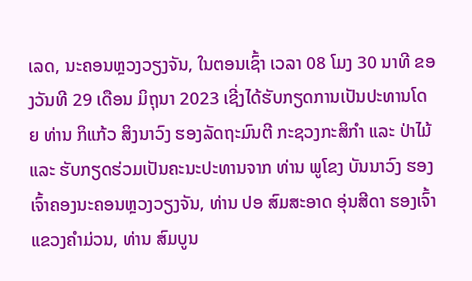ເລດ, ນະຄອນຫຼວງວຽງຈັນ, ໃນຕອນເຊົ້າ ເວລາ 08 ໂມງ 30 ນາທີ ຂອງວັນທີ 29 ເດືອນ ມິຖຸນາ 2023 ເຊີ່ງໄດ້ຮັບກຽດການເປັນປະທານໂດຍ ທ່ານ ກິແກ້ວ ສິງນາວົງ ຮອງລັດຖະມົນຕີ ກະຊວງກະສິກຳ ແລະ ປ່າໄມ້ ແລະ ຮັບກຽດຮ່ວມເປັນຄະນະປະທານຈາກ ທ່ານ ພູໂຂງ ບັນນາວົງ ຮອງເຈົ້າຄອງນະຄອນຫຼວງວຽງຈັນ, ທ່ານ ປອ ສົມສະອາດ ອຸ່ນສີດາ ຮອງເຈົ້າແຂວງຄຳມ່ວນ, ທ່ານ ສົມບູນ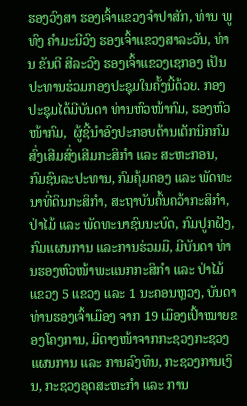ຮອງວົງສາ ຮອງເຈົ້າແຂວງຈຳປາສັກ, ທ່ານ ພູທົງ ຄຳມະນີວົງ ຮອງເຈົ້າແຂວງສາລະວັນ, ທ່ານ ຂັນຕີ ສີລະວົງ ຮອງເຈົ້າແຂວງເຊກອງ ເປັນປະທານຮ່ວມກອງປະຊຸມໃນຄັ້ງນີ້ດ້ວຍ. ກອງປະຊຸມໄດ້ມີບັນດາ ທ່ານຫົວໜ້າກົມ, ຮອງຫົວໜ້າກົມ,  ຜູ້ຊີ້ນຳອົງປະກອບດ້ານເຕັກນິກກົມ ສົ່ງເສີມສົ່ງເສີມກະສິກຳ ແລະ ສະຫະກອນ,  ກົມຊົນລະປະທານ, ກົມຄຸ້ມຄອງ ແລະ ພັດທະນາທີ່ດິນກະສິກຳ, ສະຖາບັນຄົ້ນຄວ້າກະສິກໍາ, ປ່າໄມ້ ແລະ ພັດທະນາຊົນນະບົດ, ກົມປູກຝັງ,  ກົມແຜນການ ແລະການຮ່ວມມື, ມີບັນດາ ທ່ານຮອງຫົວໜ້າພະແນກກະສິກຳ ແລະ ປ່າໄມ້ແຂວງ 5 ແຂວງ ແລະ 1 ນະຄອນຫຼວງ, ບັນດາ ທ່ານຮອງເຈົ້າເມືອງ ຈາກ 19 ເມືອງເປົ້າໝາຍຂອງໂຄງການ, ມີຕາງໜ້າຈາກກະຊວງກະຊວງແຜນການ ແລະ ການລົງທຶນ, ກະຊວງການເງິນ, ກະຊວງອຸດສະຫະກຳ ແລະ ການ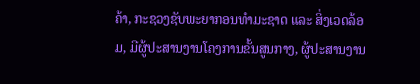ຄ້າ, ກະຊວງຊັບພະຍາກອນທຳມະຊາດ ແລະ ສິ່ງເວດລ້ອມ, ມີຜູ້ປະສານງານໂຄງການຂັ້ນສູນກາງ, ຜູ້ປະສານງານ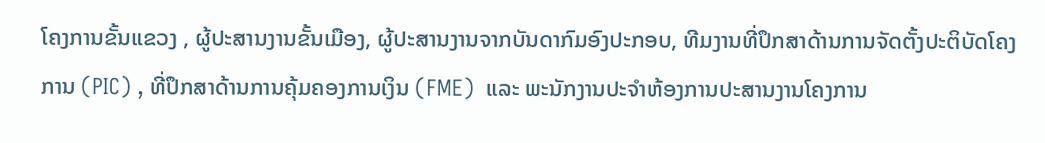ໂຄງການຂັ້ນແຂວງ , ຜູ້ປະສານງານຂັ້ນເມືອງ, ຜູ້ປະສານງານຈາກບັນດາກົມອົງປະກອບ, ທີມງານທີ່ປຶກສາດ້ານການຈັດຕັ້ງປະຕິບັດໂຄງການ (PIC) , ທີ່ປຶກສາດ້ານການຄຸ້ມຄອງການເງິນ (FME)  ແລະ ພະນັກງານປະຈຳຫ້ອງການປະສານງານໂຄງການ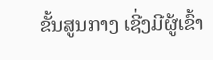ຂັ້ນສູນກາງ ເຊີ່ງມີຜູ້ເຂົ້າ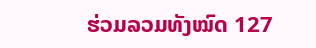ຮ່ວມລວມທັງໝົດ 127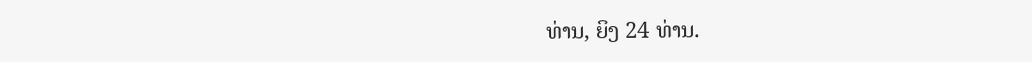ທ່ານ, ຍິງ 24 ທ່ານ.